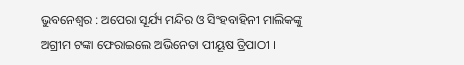ଭୁବନେଶ୍ୱର : ଅପେରା ସୂର୍ଯ୍ୟ ମନ୍ଦିର ଓ ସିଂହବାହିନୀ ମାଲିକଙ୍କୁ ଅଗ୍ରୀମ ଟଙ୍କା ଫେରାଇଲେ ଅଭିନେତା ପୀୟୂଷ ତ୍ରିପାଠୀ ।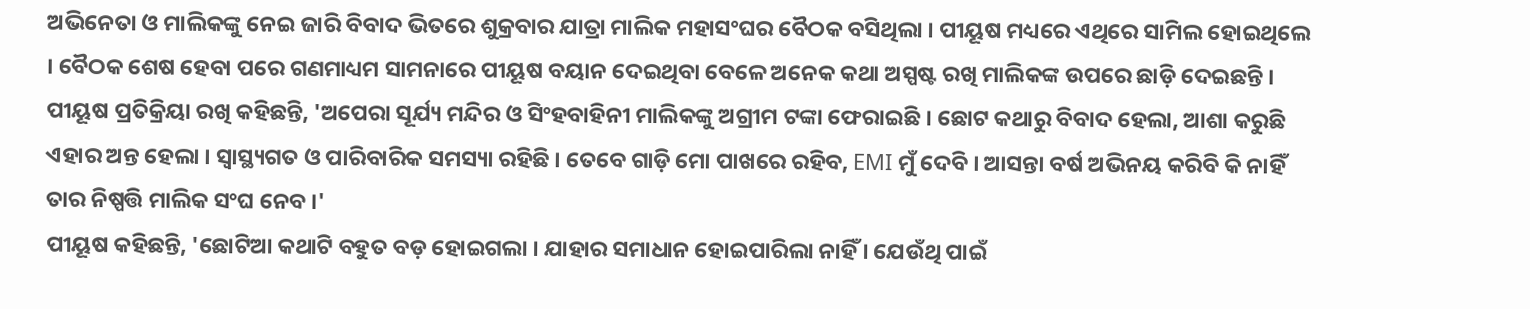ଅଭିନେତା ଓ ମାଲିକଙ୍କୁ ନେଇ ଜାରି ବିବାଦ ଭିତରେ ଶୁକ୍ରବାର ଯାତ୍ରା ମାଲିକ ମହାସଂଘର ବୈଠକ ବସିଥିଲା । ପୀୟୂଷ ମଧ୍ୟରେ ଏଥିରେ ସାମିଲ ହୋଇଥିଲେ । ବୈଠକ ଶେଷ ହେବା ପରେ ଗଣମାଧ୍ୟମ ସାମନାରେ ପୀୟୂଷ ବୟାନ ଦେଇଥିବା ବେଳେ ଅନେକ କଥା ଅସ୍ପଷ୍ଟ ରଖି ମାଲିକଙ୍କ ଉପରେ ଛାଡ଼ି ଦେଇଛନ୍ତି ।
ପୀୟୂଷ ପ୍ରତିକ୍ରିୟା ରଖି କହିଛନ୍ତି, 'ଅପେରା ସୂର୍ଯ୍ୟ ମନ୍ଦିର ଓ ସିଂହବାହିନୀ ମାଲିକଙ୍କୁ ଅଗ୍ରୀମ ଟଙ୍କା ଫେରାଇଛି । ଛୋଟ କଥାରୁ ବିବାଦ ହେଲା, ଆଶା କରୁଛି ଏହାର ଅନ୍ତ ହେଲା । ସ୍ବାସ୍ଥ୍ୟଗତ ଓ ପାରିବାରିକ ସମସ୍ୟା ରହିଛି । ତେବେ ଗାଡ଼ି ମୋ ପାଖରେ ରହିବ, EMI ମୁଁ ଦେବି । ଆସନ୍ତା ବର୍ଷ ଅଭିନୟ କରିବି କି ନାହିଁ ତାର ନିଷ୍ପତ୍ତି ମାଲିକ ସଂଘ ନେବ ।'
ପୀୟୂଷ କହିଛନ୍ତି, 'ଛୋଟିଆ କଥାଟି ବହୁତ ବଡ଼ ହୋଇଗଲା । ଯାହାର ସମାଧାନ ହୋଇପାରିଲା ନାହିଁ । ଯେଉଁଥି ପାଇଁ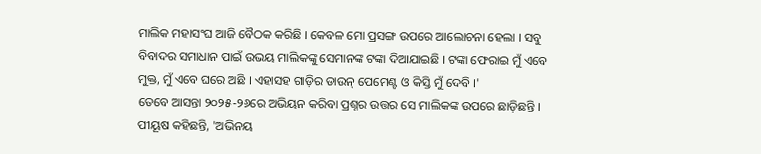ମାଲିକ ମହାସଂଘ ଆଜି ବୈଠକ କରିଛି । କେବଳ ମୋ ପ୍ରସଙ୍ଗ ଉପରେ ଆଲୋଚନା ହେଲା । ସବୁ ବିବାଦର ସମାଧାନ ପାଇଁ ଉଭୟ ମାଲିକଙ୍କୁ ସେମାନଙ୍କ ଟଙ୍କା ଦିଆଯାଇଛି । ଟଙ୍କା ଫେରାଇ ମୁଁ ଏବେ ମୁକ୍ତ, ମୁଁ ଏବେ ଘରେ ଅଛି । ଏହାସହ ଗାଡ଼ିର ଡାଉନ୍ ପେମେଣ୍ଟ ଓ କିସ୍ତି ମୁଁ ଦେବି ।'
ତେବେ ଆସନ୍ତା ୨୦୨୫-୨୬ରେ ଅଭିୟନ କରିବା ପ୍ରଶ୍ନର ଉତ୍ତର ସେ ମାଲିକଙ୍କ ଉପରେ ଛାଡ଼ିଛନ୍ତି । ପୀୟୂଷ କହିଛନ୍ତି, 'ଅଭିନୟ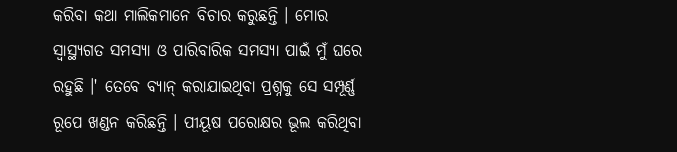କରିବା କଥା ମାଲିକମାନେ ବିଚାର କରୁଛନ୍ତି । ମୋର ସ୍ୱାସ୍ଥ୍ୟଗତ ସମସ୍ୟା ଓ ପାରିବାରିକ ସମସ୍ୟା ପାଇଁ ମୁଁ ଘରେ ରହୁଛି ।' ତେବେ ବ୍ୟାନ୍ କରାଯାଇଥିବା ପ୍ରଶ୍ନକୁ ସେ ସମ୍ପୂର୍ଣ୍ଣ ରୂପେ ଖଣ୍ଡନ କରିଛନ୍ତି । ପୀୟୂଷ ପରୋକ୍ଷର ଭୂଲ କରିଥିବା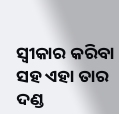ସ୍ୱୀକାର କରିବା ସହ ଏହା ତାର ଦଣ୍ଡ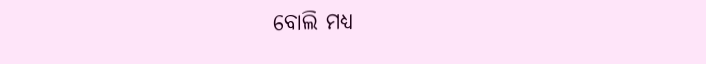ବୋଲି ମଧ୍ୟ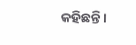କହିଛନ୍ତି ।